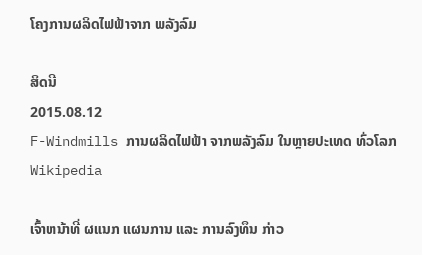ໂຄງການຜລິດໄຟຟ້າຈາກ ພລັງລົມ

ສິດນີ
2015.08.12
F-Windmills ການຜລິດໄຟຟ້າ ຈາກພລັງລົມ ໃນຫຼາຍປະເທດ ທົ່ວໂລກ
Wikipedia

ເຈົ້າຫນ້າທີ່ ຜແນກ ແຜນການ ແລະ ການລົງທຶນ ກ່າວ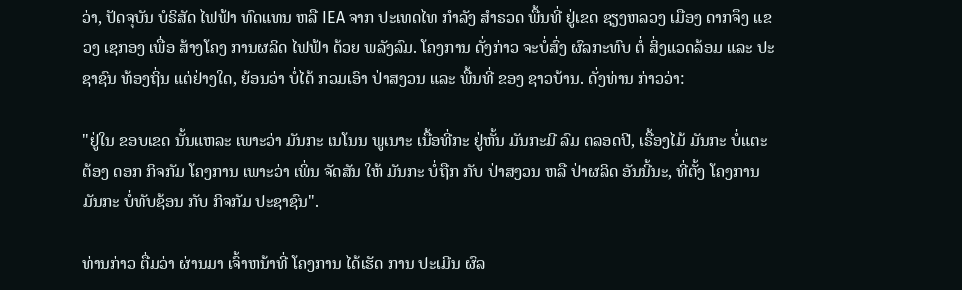ວ່າ, ປັດຈຸບັນ ບໍຣິສັດ ໄຟຟ້າ ທົດແທນ ຫລື IEA ຈາກ ປະເທດໄທ ກຳລັງ ສຳຣວດ ພື້ນທີ່ ຢູ່ເຂດ ຊຽງຫລວງ ເມືອງ ດາກຈຶງ ແຂວງ ເຊກອງ ເພື່ອ ສ້າງໂຄງ ການຜລິດ ໄຟຟ້າ ດ້ວຍ ພລັງລົມ. ໂຄງການ ດັ່ງກ່າວ ຈະບໍ່ສົ່ງ ຜົລກະທົບ ຕໍ່ ສິ່ງແວດລ້ອມ ແລະ ປະຊາຊົນ ທ້ອງຖິ່ນ ແຕ່ຢ່າງໃດ, ຍ້ອນວ່າ ບໍ່ໄດ້ ກວມເອົາ ປ່າສງວນ ແລະ ພື້ນທີ່ ຂອງ ຊາວບ້ານ. ດັ່ງທ່ານ ກ່າວວ່າ:

"ຢູ່ໃນ ຂອບເຂດ ນັ້ນແຫລະ ເພາະວ່າ ມັນກະ ເນໂນນ ພູເນາະ ເນື້ອທີ່ກະ ຢູ່ຫັ້ນ ມັນກະມີ ລົມ ຕລອດປີ, ເຣື້ອງໄມ້ ມັນກະ ບໍ່ແຕະຕ້ອງ ດອກ ກິຈກັມ ໂຄງການ ເພາະວ່າ ເພິ່ນ ຈັດສັນ ໃຫ້ ມັນກະ ບໍ່ຖືກ ກັບ ປ່າສງວນ ຫລື ປ່າຜລິດ ອັນນີ້ນະ, ທີ່ຕັ້ງ ໂຄງການ ມັນກະ ບໍ່ທັບຊ້ອນ ກັບ ກິຈກັມ ປະຊາຊົນ".

ທ່ານກ່າວ ຕື່ມວ່າ ຜ່ານມາ ເຈົ້າຫນ້າທີ່ ໂຄງການ ໄດ້ເຮັດ ການ ປະເມີນ ຜົລ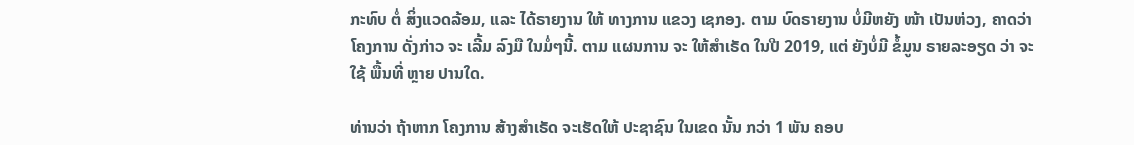ກະທົບ ຕໍ່ ສິ່ງແວດລ້ອມ, ແລະ ໄດ້ຣາຍງານ ໃຫ້ ທາງການ ແຂວງ ເຊກອງ. ຕາມ ບົດຣາຍງານ ບໍ່ມີຫຍັງ ໜ້າ ເປັນຫ່ວງ, ຄາດວ່າ ໂຄງການ ດັ່ງກ່າວ ຈະ ເລີ້ມ ລົງມື ໃນມໍ່ໆນີ້. ຕາມ ແຜນການ ຈະ ໃຫ້ສຳເຣັດ ໃນປີ 2019, ແຕ່ ຍັງບໍ່ມີ ຂໍ້ມູນ ຣາຍລະອຽດ ວ່າ ຈະໃຊ້ ພື້ນທີ່ ຫຼາຍ ປານໃດ.

ທ່ານວ່າ ຖ້າຫາກ ໂຄງການ ສ້າງສຳເຣັດ ຈະເຮັດໃຫ້ ປະຊາຊົນ ໃນເຂດ ນັ້ນ ກວ່າ 1 ພັນ ຄອບ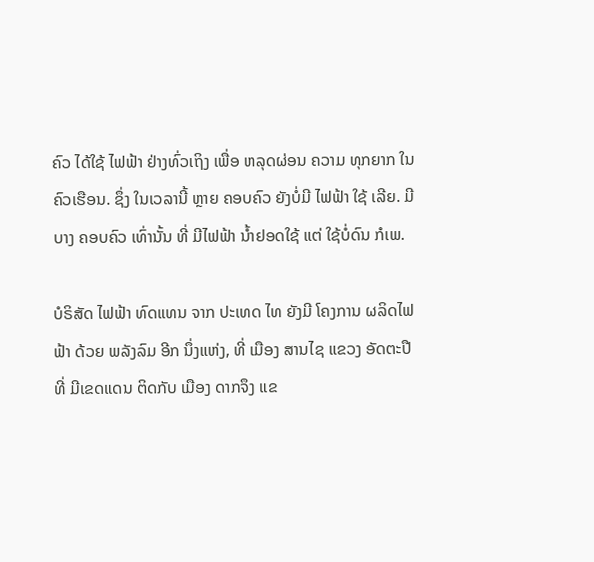ຄົວ ໄດ້ໃຊ້ ໄຟຟ້າ ຢ່າງທົ່ວເຖິງ ເພື່ອ ຫລຸດຜ່ອນ ຄວາມ ທຸກຍາກ ໃນ ຄົວເຮືອນ. ຊຶ່ງ ໃນເວລານີ້ ຫຼາຍ ຄອບຄົວ ຍັງບໍ່ມີ ໄຟຟ້າ ໃຊ້ ເລີຍ. ມີບາງ ຄອບຄົວ ເທົ່ານັ້ນ ທີ່ ມີໄຟຟ້າ ນ້ຳຢອດໃຊ້ ແຕ່ ໃຊ້ບໍ່ດົນ ກໍເພ.

ບໍຣິສັດ ໄຟຟ້າ ທົດແທນ ຈາກ ປະເທດ ໄທ ຍັງມີ ໂຄງການ ຜລິດໄຟຟ້າ ດ້ວຍ ພລັງລົມ ອີກ ນຶ່ງແຫ່ງ, ທີ່ ເມືອງ ສານໄຊ ແຂວງ ອັດຕະປື ທີ່ ມີເຂດແດນ ຕິດກັບ ເມືອງ ດາກຈຶງ ແຂ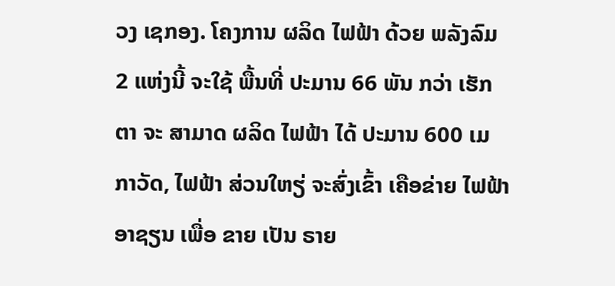ວງ ເຊກອງ. ໂຄງການ ຜລິດ ໄຟຟ້າ ດ້ວຍ ພລັງລົມ 2 ແຫ່ງນີ້ ຈະໃຊ້ ພື້ນທີ່ ປະມານ 66 ພັນ ກວ່າ ເຮັກຕາ ຈະ ສາມາດ ຜລິດ ໄຟຟ້າ ໄດ້ ປະມານ 600 ເມກາວັດ, ໄຟຟ້າ ສ່ວນໃຫຽ່ ຈະສົ່ງເຂົ້າ ເຄືອຂ່າຍ ໄຟຟ້າ ອາຊຽນ ເພື່ອ ຂາຍ ເປັນ ຣາຍ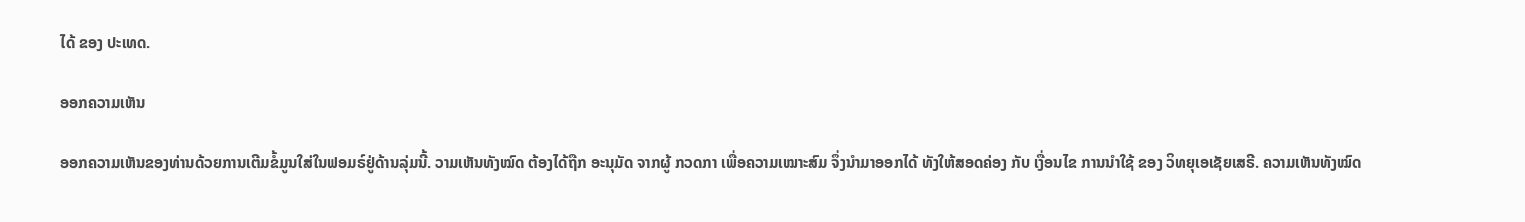ໄດ້ ຂອງ ປະເທດ.

ອອກຄວາມເຫັນ

ອອກຄວາມເຫັນຂອງທ່ານດ້ວຍການເຕີມຂໍ້ມູນໃສ່ໃນຟອມຣ໌ຢູ່ດ້ານລຸ່ມນີ້. ວາມເຫັນທັງໝົດ ຕ້ອງໄດ້ຖືກ ອະນຸມັດ ຈາກຜູ້ ກວດກາ ເພື່ອຄວາມເໝາະສົມ ຈຶ່ງນໍາມາອອກໄດ້ ທັງໃຫ້ສອດຄ່ອງ ກັບ ເງື່ອນໄຂ ການນຳໃຊ້ ຂອງ ວິທຍຸເອເຊັຍເສຣີ. ຄວາມເຫັນທັງໝົດ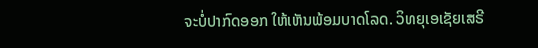ຈະບໍ່ປາກົດອອກ ໃຫ້ເຫັນພ້ອມບາດໂລດ. ວິທຍຸເອເຊັຍເສຣີ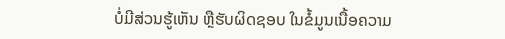ບໍ່ມີສ່ວນຮູ້ເຫັນ ຫຼືຮັບຜິດຊອບ ໃນຂໍ້ມູນເນື້ອຄວາມ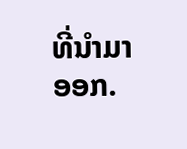ທີ່ນໍາມາອອກ.